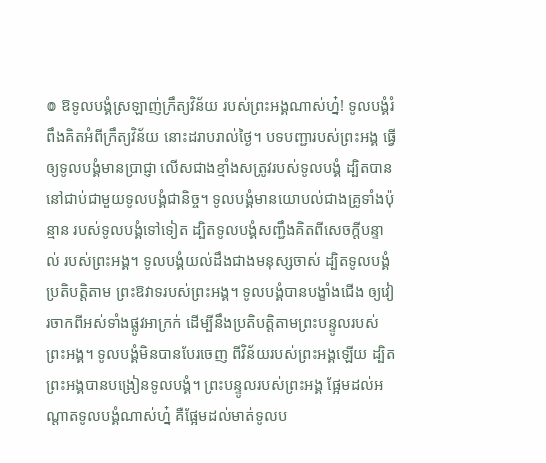៙ ឱទូលបង្គំស្រឡាញ់ក្រឹត្យវិន័យ របស់ព្រះអង្គណាស់ហ្ន៎! ទូលបង្គំរំពឹងគិតអំពីក្រឹត្យវិន័យ នោះដរាបរាល់ថ្ងៃ។ បទបញ្ជារបស់ព្រះអង្គ ធ្វើឲ្យទូលបង្គំមានប្រាជ្ញា លើសជាងខ្មាំងសត្រូវរបស់ទូលបង្គំ ដ្បិតបាននៅជាប់ជាមួយទូលបង្គំជានិច្ច។ ទូលបង្គំមានយោបល់ជាងគ្រូទាំងប៉ុន្មាន របស់ទូលបង្គំទៅទៀត ដ្បិតទូលបង្គំសញ្ជឹងគិតពីសេចក្ដីបន្ទាល់ របស់ព្រះអង្គ។ ទូលបង្គំយល់ដឹងជាងមនុស្សចាស់ ដ្បិតទូលបង្គំប្រតិបត្តិតាម ព្រះឱវាទរបស់ព្រះអង្គ។ ទូលបង្គំបានបង្ខាំងជើង ឲ្យវៀរចាកពីអស់ទាំងផ្លូវអាក្រក់ ដើម្បីនឹងប្រតិបត្តិតាមព្រះបន្ទូលរបស់ព្រះអង្គ។ ទូលបង្គំមិនបានបែរចេញ ពីវិន័យរបស់ព្រះអង្គឡើយ ដ្បិតព្រះអង្គបានបង្រៀនទូលបង្គំ។ ព្រះបន្ទូលរបស់ព្រះអង្គ ផ្អែមដល់អណ្ដាតទូលបង្គំណាស់ហ្ន៎ គឺផ្អែមដល់មាត់ទូលប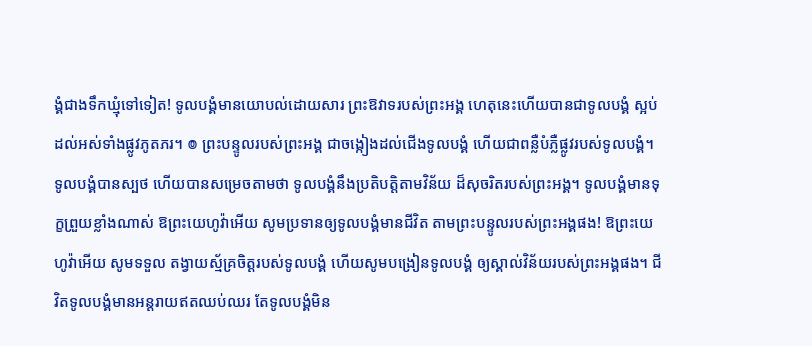ង្គំជាងទឹកឃ្មុំទៅទៀត! ទូលបង្គំមានយោបល់ដោយសារ ព្រះឱវាទរបស់ព្រះអង្គ ហេតុនេះហើយបានជាទូលបង្គំ ស្អប់ដល់អស់ទាំងផ្លូវភូតភរ។ ៙ ព្រះបន្ទូលរបស់ព្រះអង្គ ជាចង្កៀងដល់ជើងទូលបង្គំ ហើយជាពន្លឺបំភ្លឺផ្លូវរបស់ទូលបង្គំ។ ទូលបង្គំបានស្បថ ហើយបានសម្រេចតាមថា ទូលបង្គំនឹងប្រតិបត្តិតាមវិន័យ ដ៏សុចរិតរបស់ព្រះអង្គ។ ទូលបង្គំមានទុក្ខព្រួយខ្លាំងណាស់ ឱព្រះយេហូវ៉ាអើយ សូមប្រទានឲ្យទូលបង្គំមានជីវិត តាមព្រះបន្ទូលរបស់ព្រះអង្គផង! ឱព្រះយេហូវ៉ាអើយ សូមទទួល តង្វាយស្ម័គ្រចិត្តរបស់ទូលបង្គំ ហើយសូមបង្រៀនទូលបង្គំ ឲ្យស្គាល់វិន័យរបស់ព្រះអង្គផង។ ជីវិតទូលបង្គំមានអន្តរាយឥតឈប់ឈរ តែទូលបង្គំមិន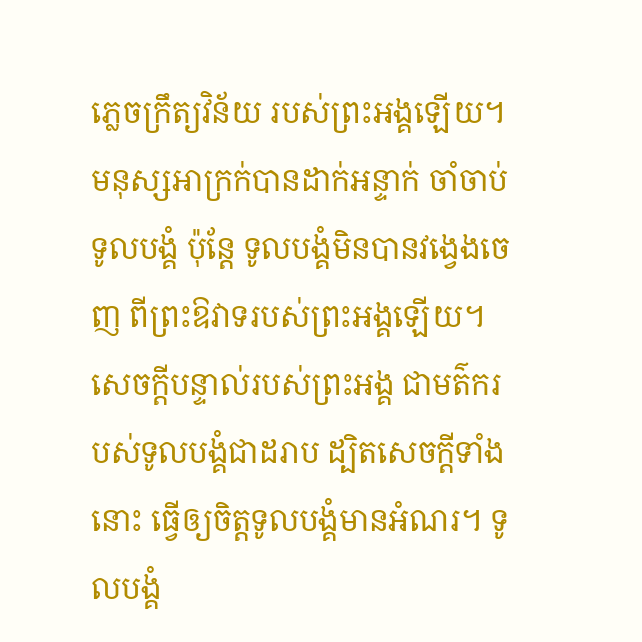ភ្លេចក្រឹត្យវិន័យ របស់ព្រះអង្គឡើយ។ មនុស្សអាក្រក់បានដាក់អន្ទាក់ ចាំចាប់ទូលបង្គំ ប៉ុន្តែ ទូលបង្គំមិនបានវង្វេងចេញ ពីព្រះឱវាទរបស់ព្រះអង្គឡើយ។ សេចក្ដីបន្ទាល់របស់ព្រះអង្គ ជាមត៌ករបស់ទូលបង្គំជាដរាប ដ្បិតសេចក្ដីទាំងនោះ ធ្វើឲ្យចិត្តទូលបង្គំមានអំណរ។ ទូលបង្គំ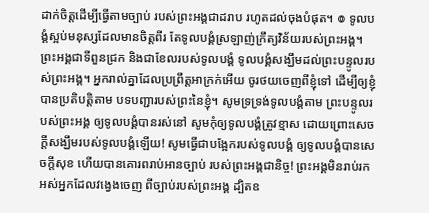ដាក់ចិត្តដើម្បីធ្វើតាមច្បាប់ របស់ព្រះអង្គជាដរាប រហូតដល់ចុងបំផុត។ ៙ ទូលបង្គំស្អប់មនុស្សដែលមានចិត្តពីរ តែទូលបង្គំស្រឡាញ់ក្រឹត្យវិន័យរបស់ព្រះអង្គ។ ព្រះអង្គជាទីពួនជ្រក និងជាខែលរបស់ទូលបង្គំ ទូលបង្គំសង្ឃឹមដល់ព្រះបន្ទូលរបស់ព្រះអង្គ។ អ្នករាល់គ្នាដែលប្រព្រឹត្តអាក្រក់អើយ ចូរថយចេញពីខ្ញុំទៅ ដើម្បីឲ្យខ្ញុំបានប្រតិបត្តិតាម បទបញ្ជារបស់ព្រះនៃខ្ញុំ។ សូមទ្រទ្រង់ទូលបង្គំតាម ព្រះបន្ទូលរបស់ព្រះអង្គ ឲ្យទូលបង្គំបានរស់នៅ សូមកុំឲ្យទូលបង្គំត្រូវខ្មាស ដោយព្រោះសេចក្ដីសង្ឃឹមរបស់ទូលបង្គំឡើយ! សូមធ្វើជាបង្អែករបស់ទូលបង្គំ ឲ្យទូលបង្គំបានសេចក្ដីសុខ ហើយបានគោរពរាប់អានច្បាប់ របស់ព្រះអង្គជានិច្ច! ព្រះអង្គមិនរាប់រកអស់អ្នកដែលវង្វេងចេញ ពីច្បាប់របស់ព្រះអង្គ ដ្បិតឧ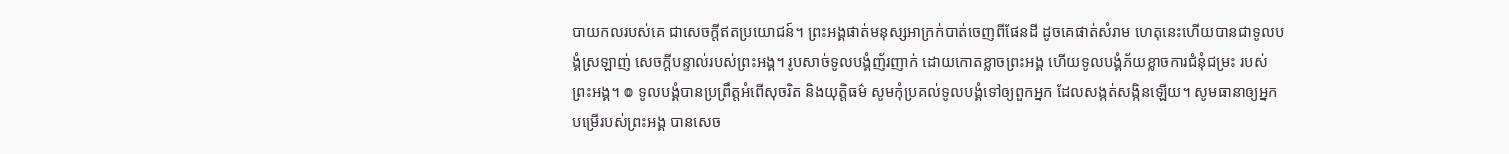បាយកលរបស់គេ ជាសេចក្ដីឥតប្រយោជន៍។ ព្រះអង្គផាត់មនុស្សអាក្រក់បាត់ចេញពីផែនដី ដូចគេផាត់សំរាម ហេតុនេះហើយបានជាទូលបង្គំស្រឡាញ់ សេចក្ដីបន្ទាល់របស់ព្រះអង្គ។ រូបសាច់ទូលបង្គំញ័រញាក់ ដោយកោតខ្លាចព្រះអង្គ ហើយទូលបង្គំភ័យខ្លាចការជំនុំជម្រះ របស់ព្រះអង្គ។ ៙ ទូលបង្គំបានប្រព្រឹត្តអំពើសុចរិត និងយុត្តិធម៌ សូមកុំប្រគល់ទូលបង្គំទៅឲ្យពួកអ្នក ដែលសង្កត់សង្កិនឡើយ។ សូមធានាឲ្យអ្នកបម្រើរបស់ព្រះអង្គ បានសេច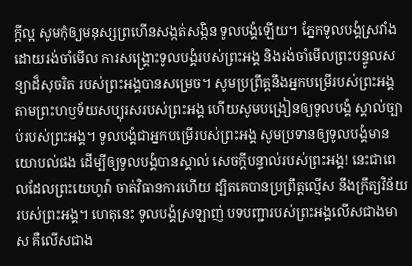ក្ដីល្អ សូមកុំឲ្យមនុស្សព្រហើនសង្កត់សង្កិន ទូលបង្គំឡើយ។ ភ្នែកទូលបង្គំស្រវាំង ដោយរង់ចាំមើល ការសង្គ្រោះទូលបង្គំរបស់ព្រះអង្គ និងរង់ចាំមើលព្រះបន្ទូលសន្យាដ៏សុចរិត របស់ព្រះអង្គបានសម្រេច។ សូមប្រព្រឹត្តនឹងអ្នកបម្រើរបស់ព្រះអង្គ តាមព្រះហឫទ័យសប្បុរសរបស់ព្រះអង្គ ហើយសូមបង្រៀនឲ្យទូលបង្គំ ស្គាល់ច្បាប់របស់ព្រះអង្គ។ ទូលបង្គំជាអ្នកបម្រើរបស់ព្រះអង្គ សូមប្រទានឲ្យទូលបង្គំមានយោបល់ផង ដើម្បីឲ្យទូលបង្គំបានស្គាល់ សេចក្ដីបន្ទាល់របស់ព្រះអង្គ! នេះជាពេលដែលព្រះយេហូវ៉ា ចាត់វិធានការហើយ ដ្បិតគេបានប្រព្រឹត្តល្មើស នឹងក្រឹត្យវិន័យរបស់ព្រះអង្គ។ ហេតុនេះ ទូលបង្គំស្រឡាញ់ បទបញ្ជារបស់ព្រះអង្គលើសជាងមាស គឺលើសជាង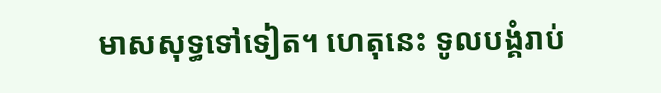មាសសុទ្ធទៅទៀត។ ហេតុនេះ ទូលបង្គំរាប់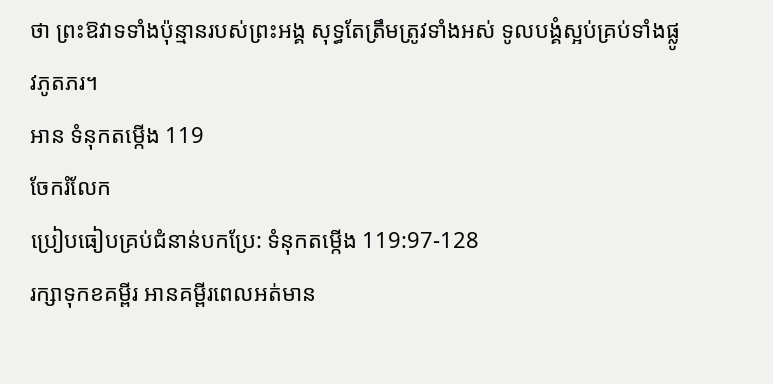ថា ព្រះឱវាទទាំងប៉ុន្មានរបស់ព្រះអង្គ សុទ្ធតែត្រឹមត្រូវទាំងអស់ ទូលបង្គំស្អប់គ្រប់ទាំងផ្លូវភូតភរ។
អាន ទំនុកតម្កើង 119
ចែករំលែក
ប្រៀបធៀបគ្រប់ជំនាន់បកប្រែ: ទំនុកតម្កើង 119:97-128
រក្សាទុកខគម្ពីរ អានគម្ពីរពេលអត់មាន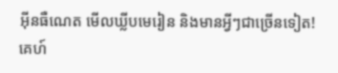អ៊ីនធឺណេត មើលឃ្លីបមេរៀន និងមានអ្វីៗជាច្រើនទៀត!
គេហ៍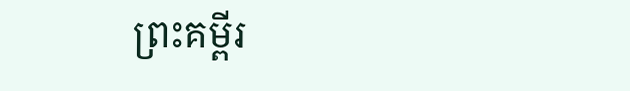ព្រះគម្ពីរ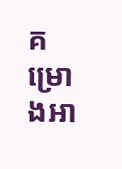គម្រោងអា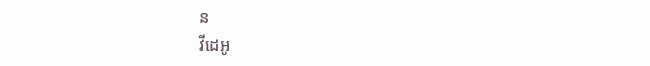ន
វីដេអូ